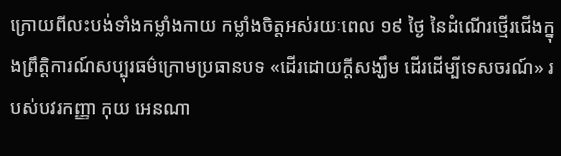ក្រោយពីលះបង់ទាំងកម្លាំងកាយ កម្លាំងចិត្តអស់រយៈពេល ១៩ ថ្ងៃ នៃដំណើរថ្មើរជើងក្នុងព្រឹត្តិការណ៍សប្បុរធម៌ក្រោមប្រធានបទ «ដើរដោយក្តីសង្ឃឹម ដើរដើម្បីទេសចរណ៍» របស់បវរកញ្ញា កុយ អេនណា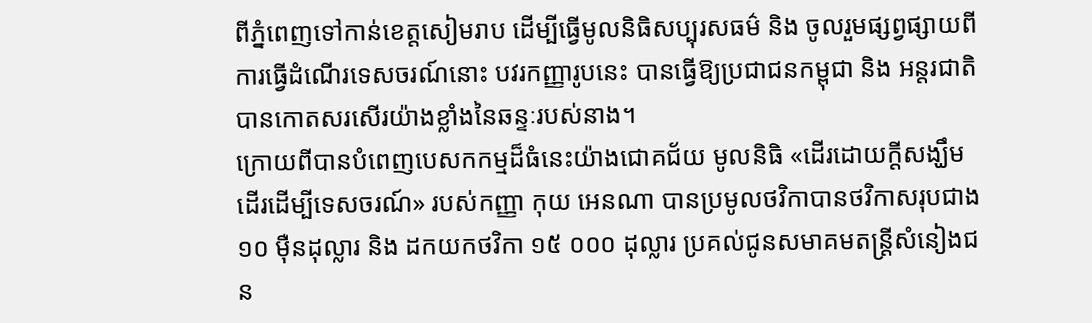ពីភ្នំពេញទៅកាន់ខេត្តសៀមរាប ដើម្បីធ្វើមូលនិធិសប្បុរសធម៌ និង ចូលរួមផ្សព្វផ្សាយពីការធ្វើដំណើរទេសចរណ៍នោះ បវរកញ្ញារូបនេះ បានធ្វើឱ្យប្រជាជនកម្ពុជា និង អន្តរជាតិបានកោតសរសើរយ៉ាងខ្លាំងនៃឆន្ទៈរបស់នាង។
ក្រោយពីបានបំពេញបេសកកម្មដ៏ធំនេះយ៉ាងជោគជ័យ មូលនិធិ «ដើរដោយក្តីសង្ឃឹម ដើរដើម្បីទេសចរណ៍» របស់កញ្ញា កុយ អេនណា បានប្រមូលថវិកាបានថវិកាសរុបជាង ១០ ម៉ឺនដុល្លារ និង ដកយកថវិកា ១៥ ០០០ ដុល្លារ ប្រគល់ជូនសមាគមតន្រ្តីសំនៀងជន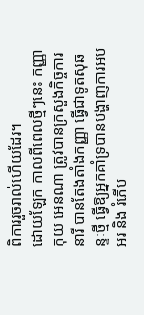ពិការរួចរាល់ហើយដែរ។
ដោយឡែក កាលពីពេលថ្មីៗនេះ កញ្ញា កុយ អេនណា ត្រូវបានក្រសួងកិច្ចការនារី បានតែងតាំងកញ្ញា ធ្វើជាទូតសុឆន្ទៈថ្មី ធ្វើឱ្យអ្នកគាំទ្របានបង្ហាញការអបអរ និង រំភើប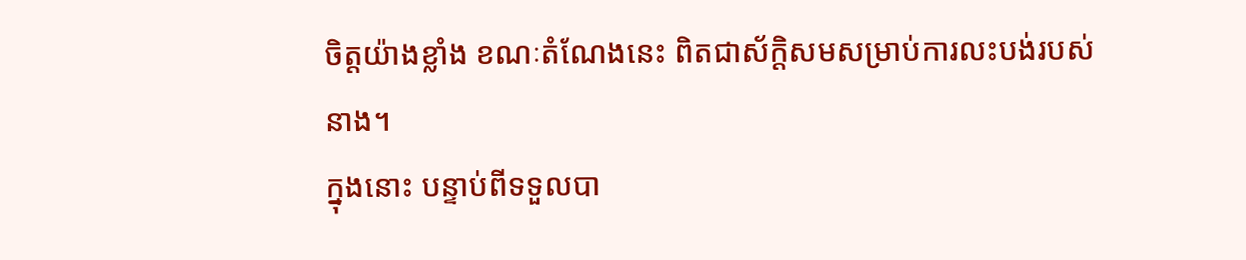ចិត្តយ៉ាងខ្លាំង ខណៈតំណែងនេះ ពិតជាស័ក្តិសមសម្រាប់ការលះបង់របស់នាង។
ក្នុងនោះ បន្ទាប់ពីទទួលបា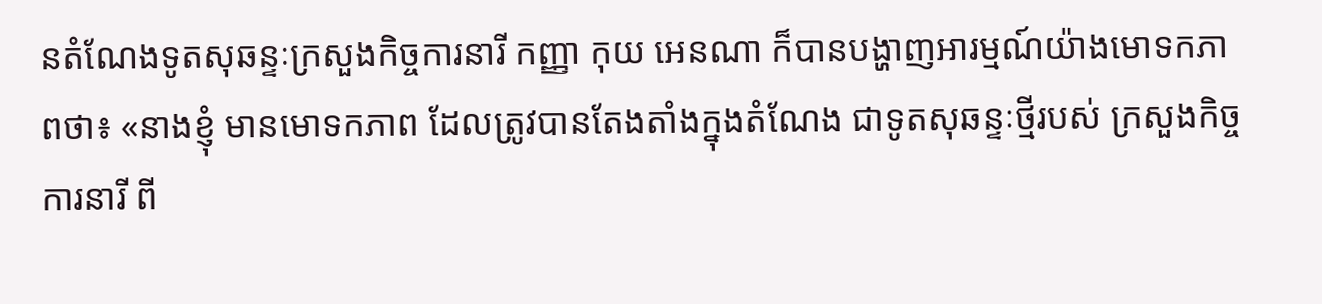នតំណែងទូតសុឆន្ទៈក្រសួងកិច្ចការនារី កញ្ញា កុយ អេនណា ក៏បានបង្ហាញអារម្មណ៍យ៉ាងមោទកភាពថា៖ «នាងខ្ញុំ មានមោទកភាព ដែលត្រូវបានតែងតាំងក្នុងតំណែង ជាទូតសុឆន្ទៈថ្មីរបស់ ក្រសួងកិច្ចការនារី ពី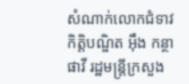សំណាក់លោកជំទាវកិត្តិបណ្ឌិត អុឹង កន្ថាផាវី រដ្ឋមន្រ្តីក្រសួង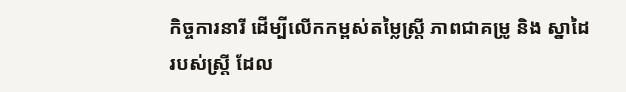កិច្ចការនារី ដើម្បីលើកកម្ពស់តម្លៃស្ត្រី ភាពជាគម្រូ និង ស្នាដៃរបស់ស្ត្រី ដែល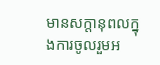មានសក្តានុពលក្នុងការចូលរួមអ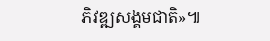ភិវឌ្ឍសង្គមជាតិ»៕